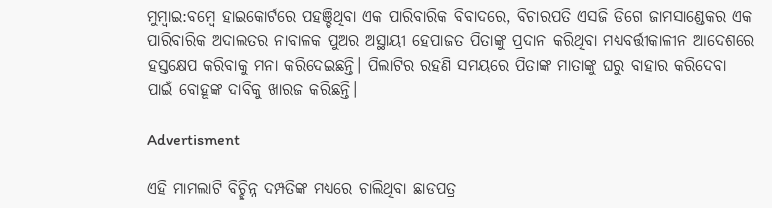ମୁମ୍ବାଇ:ବମ୍ବେ ହାଇକୋର୍ଟରେ ପହଞ୍ଚିଥିବା ଏକ ପାରିବାରିକ ବିବାଦରେ, ବିଚାରପତି ଏସଜି ଡିଗେ ଜାମସାଣ୍ଡେକର ଏକ ପାରିବାରିକ ଅଦାଲତର ନାବାଳକ ପୁଅର ଅସ୍ଥାୟୀ ହେପାଜତ ପିତାଙ୍କୁ ପ୍ରଦାନ କରିଥିବା ମଧ୍ୟବର୍ତ୍ତୀକାଳୀନ ଆଦେଶରେ ହସ୍ତକ୍ଷେପ କରିବାକୁ ମନା କରିଦେଇଛନ୍ତି। ପିଲାଟିର ରହଣି ସମୟରେ ପିତାଙ୍କ ମାତାଙ୍କୁ ଘରୁ ବାହାର କରିଦେବା ପାଇଁ ବୋହୂଙ୍କ ଦାବିକୁ ଖାରଜ କରିଛନ୍ତି।

Advertisment

ଏହି ମାମଲାଟି ବିଚ୍ଛିନ୍ନ ଦମ୍ପତିଙ୍କ ମଧ୍ୟରେ ଚାଲିଥିବା ଛାଡପତ୍ର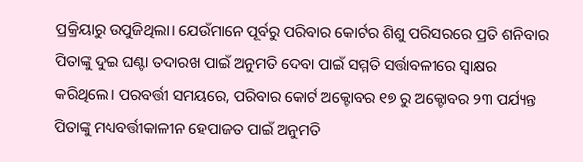ପ୍ରକ୍ରିୟାରୁ ଉପୁଜିଥିଲା। ଯେଉଁମାନେ ପୂର୍ବରୁ ପରିବାର କୋର୍ଟର ଶିଶୁ ପରିସରରେ ପ୍ରତି ଶନିବାର ପିତାଙ୍କୁ ଦୁଇ ଘଣ୍ଟା ତଦାରଖ ପାଇଁ ଅନୁମତି ଦେବା ପାଇଁ ସମ୍ମତି ସର୍ତ୍ତାବଳୀରେ ସ୍ୱାକ୍ଷର କରିଥିଲେ। ପରବର୍ତ୍ତୀ ସମୟରେ, ପରିବାର କୋର୍ଟ ଅକ୍ଟୋବର ୧୭ ରୁ ଅକ୍ଟୋବର ୨୩ ପର୍ଯ୍ୟନ୍ତ ପିତାଙ୍କୁ ମଧ୍ୟବର୍ତ୍ତୀକାଳୀନ ହେପାଜତ ପାଇଁ ଅନୁମତି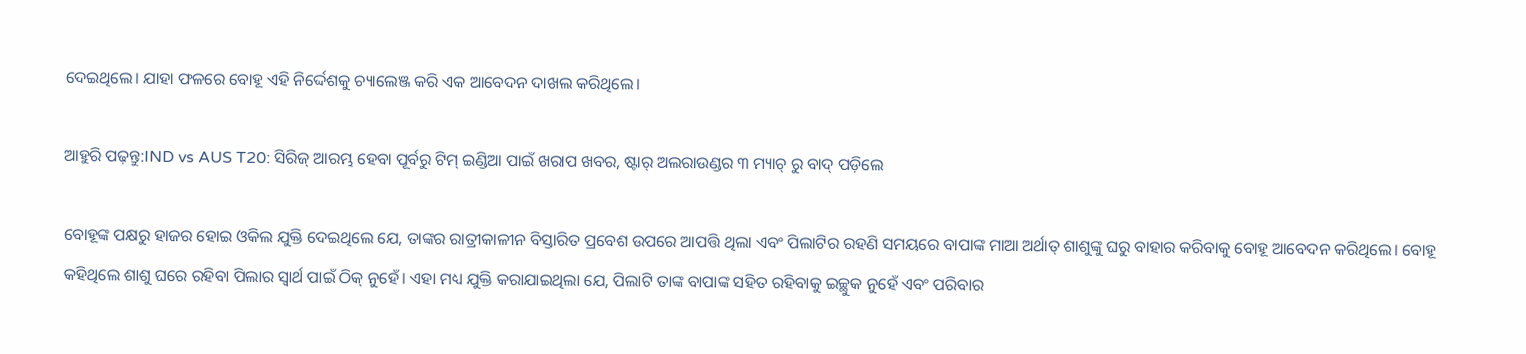ଦେଇଥିଲେ। ଯାହା ଫଳରେ ବୋହୂ ଏହି ନିର୍ଦ୍ଦେଶକୁ ଚ୍ୟାଲେଞ୍ଜ କରି ଏକ ଆବେଦନ ଦାଖଲ କରିଥିଲେ।

ଆହୁରି ପଢ଼ନ୍ତୁ:IND vs AUS T20: ସିରିଜ୍ ଆରମ୍ଭ ହେବା ପୂର୍ବରୁ ଟିମ୍ ଇଣ୍ଡିଆ ପାଇଁ ଖରାପ ଖବର, ଷ୍ଟାର୍ ଅଲରାଉଣ୍ଡର ୩ ମ୍ୟାଚ୍ ରୁ ବାଦ୍ ପଡ଼ିଲେ

ବୋହୂଙ୍କ ପକ୍ଷରୁ ହାଜର ହୋଇ ଓକିଲ ଯୁକ୍ତି ଦେଇଥିଲେ ଯେ, ତାଙ୍କର ରାତ୍ରୀକାଳୀନ ବିସ୍ତାରିତ ପ୍ରବେଶ ଉପରେ ଆପତ୍ତି ଥିଲା ଏବଂ ପିଲାଟିର ରହଣି ସମୟରେ ବାପାଙ୍କ ମାଆ ଅର୍ଥାତ୍ ଶାଶୁଙ୍କୁ ଘରୁ ବାହାର କରିବାକୁ ବୋହୂ ଆବେଦନ କରିଥିଲେ। ବୋହୂ କହିଥିଲେ ଶାଶୁ ଘରେ ରହିବା ପିଲାର ସ୍ବାର୍ଥ ପାଇଁ ଠିକ୍ ନୁହେଁ। ଏହା ମଧ୍ୟ ଯୁକ୍ତି କରାଯାଇଥିଲା ଯେ, ପିଲାଟି ତାଙ୍କ ବାପାଙ୍କ ସହିତ ରହିବାକୁ ଇଚ୍ଛୁକ ନୁହେଁ ଏବଂ ପରିବାର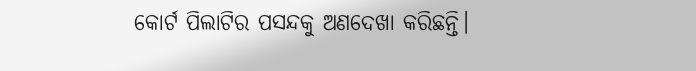କୋର୍ଟ ପିଲାଟିର ପସନ୍ଦକୁ ଅଣଦେଖା କରିଛନ୍ତି।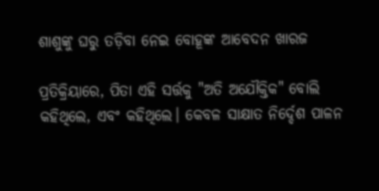ଶାଶୁଙ୍କୁ ଘରୁ ତଡ଼ିବା ନେଇ ବୋହୂଙ୍କ ଆବେଦନ ଖାରଜ

ପ୍ରତିକ୍ରିୟାରେ, ପିତା ଏହି ସର୍ତ୍ତକୁ "ଅତି ଅଯୌକ୍ତିକ" ବୋଲି କହିଥିଲେ, ଏବଂ କହିଥିଲେ। କେବଳ ସାକ୍ଷାତ ନିର୍ଦ୍ଦେଶ ପାଳନ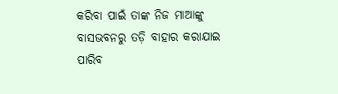କରିବା ପାଇଁ ତାଙ୍କ ନିଜ ମାଆଙ୍କୁ ବାସଭବନରୁ ତଡ଼ି ବାହାର କରାଯାଇ ପାରିବ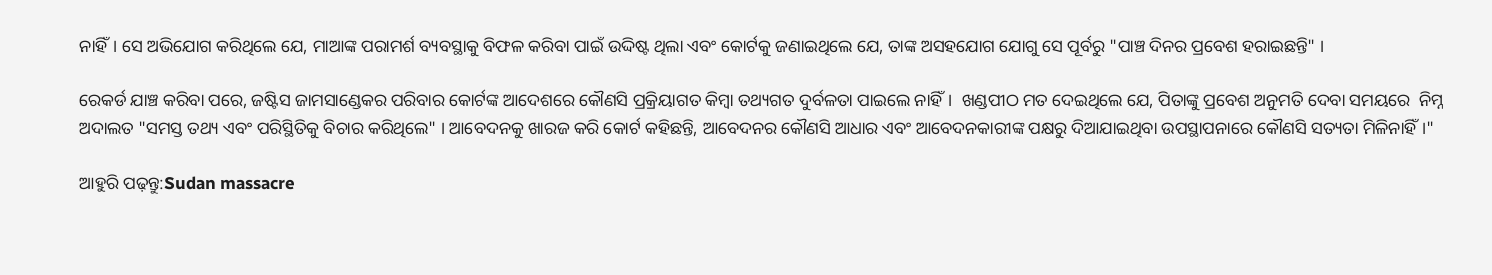ନାହିଁ। ସେ ଅଭିଯୋଗ କରିଥିଲେ ଯେ, ମାଆଙ୍କ ପରାମର୍ଶ ବ୍ୟବସ୍ଥାକୁ ବିଫଳ କରିବା ପାଇଁ ଉଦ୍ଦିଷ୍ଟ ଥିଲା ଏବଂ କୋର୍ଟକୁ ଜଣାଇଥିଲେ ଯେ, ତାଙ୍କ ଅସହଯୋଗ ଯୋଗୁ ସେ ପୂର୍ବରୁ "ପାଞ୍ଚ ଦିନର ପ୍ରବେଶ ହରାଇଛନ୍ତି" ।

ରେକର୍ଡ ଯାଞ୍ଚ କରିବା ପରେ, ଜଷ୍ଟିସ ଜାମସାଣ୍ଡେକର ପରିବାର କୋର୍ଟଙ୍କ ଆଦେଶରେ କୌଣସି ପ୍ରକ୍ରିୟାଗତ କିମ୍ବା ତଥ୍ୟଗତ ଦୁର୍ବଳତା ପାଇଲେ ନାହିଁ।  ଖଣ୍ଡପୀଠ ମତ ଦେଇଥିଲେ ଯେ, ପିତାଙ୍କୁ ପ୍ରବେଶ ଅନୁମତି ଦେବା ସମୟରେ  ନିମ୍ନ ଅଦାଲତ "ସମସ୍ତ ତଥ୍ୟ ଏବଂ ପରିସ୍ଥିତିକୁ ବିଚାର କରିଥିଲେ" । ଆବେଦନକୁ ଖାରଜ କରି କୋର୍ଟ କହିଛନ୍ତି, ଆବେଦନର କୌଣସି ଆଧାର ଏବଂ ଆବେଦନକାରୀଙ୍କ ପକ୍ଷରୁ ଦିଆଯାଇଥିବା ଉପସ୍ଥାପନାରେ କୌଣସି ସତ୍ୟତା ମିଳିନାହିଁ।"

ଆହୁରି ପଢ଼ନ୍ତୁ:Sudan massacre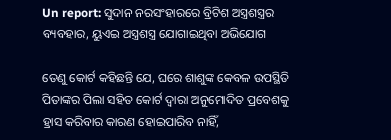Un report: ସୁଦାନ ନରସଂହାରରେ ବ୍ରିଟିଶ ଅସ୍ତ୍ରଶସ୍ତ୍ରର ବ୍ୟବହାର, ୟୁଏଇ ଅସ୍ତ୍ରଶସ୍ତ୍ର ଯୋଗାଇଥିବା ଅଭିଯୋଗ

ତେଣୁ କୋର୍ଟ କହିଛନ୍ତି ଯେ, ଘରେ ଶାଶୁଙ୍କ କେବଳ ଉପସ୍ଥିତି ପିତାଙ୍କର ପିଲା ସହିତ କୋର୍ଟ ଦ୍ୱାରା ଅନୁମୋଦିତ ପ୍ରବେଶକୁ ହ୍ରାସ କରିବାର କାରଣ ହୋଇପାରିବ ନାହିଁ,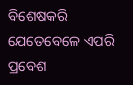ବିଶେଷକରି ଯେତେବେଳେ ଏପରି ପ୍ରବେଶ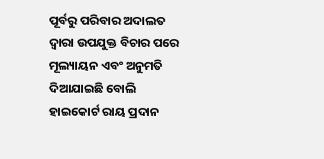ପୂର୍ବରୁ ପରିବାର ଅଦାଲତ ଦ୍ୱାରା ଉପଯୁକ୍ତ ବିଚାର ପରେ ମୂଲ୍ୟାୟନ ଏବଂ ଅନୁମତି ଦିଆଯାଇଛି ବୋଲି ହାଇକୋର୍ଟ ରାୟ ପ୍ରଦାନ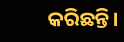କରିଛନ୍ତି।